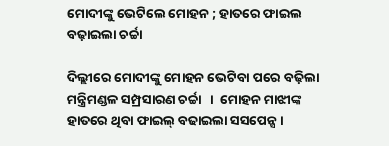ମୋଦୀଙ୍କୁ ଭେଟିଲେ ମୋହନ ; ହାତରେ ଫାଇଲ ବଢ଼ାଇଲା ଚର୍ଚ୍ଚା

ଦିଲ୍ଲୀରେ ମୋଦୀଙ୍କୁ ମୋହନ ଭେଟିବା ପରେ ବଢ଼ିଲା ମନ୍ତ୍ରିମଣ୍ଡଳ ସମ୍ପ୍ରସାରଣ ଚର୍ଚ୍ଚା   ।  ମୋହନ ମାଝୀଙ୍କ ହାତରେ ଥିବା ଫାଇଲ୍ ବଢାଇଲା ସସପେନ୍ସ ।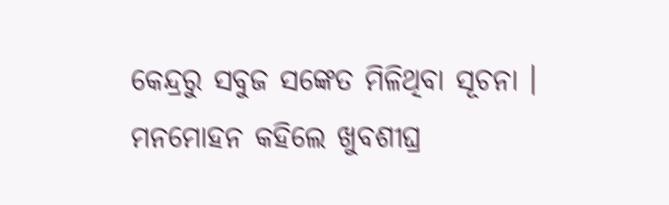କେନ୍ଦ୍ରରୁ ସବୁଜ ସଙ୍କେତ ମିଳିଥିବା ସୂଚନା । ମନମୋହନ କହିଲେ ଖୁବଶୀଘ୍ର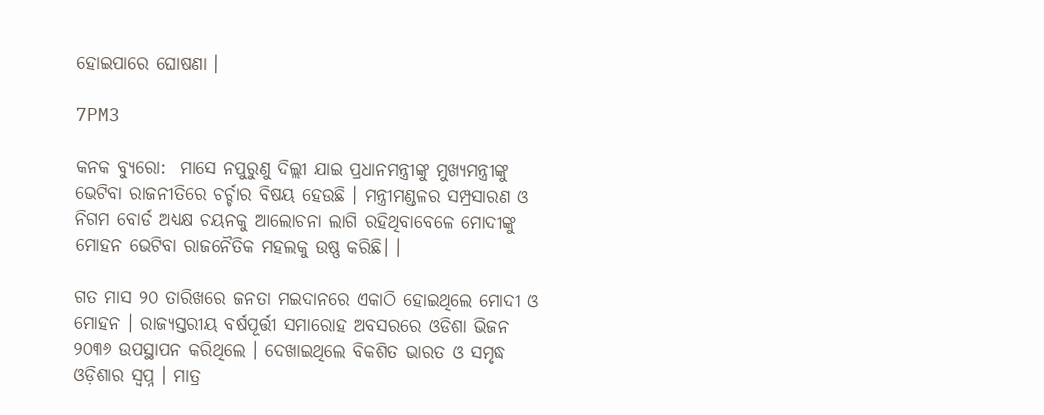ହୋଇପାରେ ଘୋଷଣା ।

7PM3

କନକ ବ୍ୟୁରୋ:  ମାସେ ନପୁରୁଣୁ ଦିଲ୍ଲୀ ଯାଇ ପ୍ରଧାନମନ୍ତ୍ରୀଙ୍କୁ ମୁଖ୍ୟମନ୍ତ୍ରୀଙ୍କୁ ଭେଟିବା ରାଜନୀତିରେ ଚର୍ଚ୍ଚାର ବିଷୟ ହେଉଛି । ମନ୍ତ୍ରୀମଣ୍ଡଳର ସମ୍ପ୍ରସାରଣ ଓ ନିଗମ ବୋର୍ଡ ଅଧ୍ୟକ୍ଷ ଚୟନକୁ ଆଲୋଚନା ଲାଗି ରହିଥିବାବେଳେ ମୋଦୀଙ୍କୁ ମୋହନ ଭେଟିବା ରାଜନୈତିକ ମହଲକୁ ଉଷ୍ଣ କରିଛି। ।

ଗତ ମାସ ୨୦ ତାରିଖରେ ଜନତା ମଇଦାନରେ ଏକାଠି ହୋଇଥିଲେ ମୋଦୀ ଓ ମୋହନ । ରାଜ୍ୟସ୍ତରୀୟ ବର୍ଷପୂର୍ତ୍ତୀ ସମାରୋହ ଅବସରରେ ଓଡିଶା ଭିଜନ ୨୦୩୬ ଉପସ୍ଥାପନ କରିଥିଲେ । ଦେଖାଇଥିଲେ ବିକଶିତ ଭାରତ ଓ ସମୃଦ୍ଧ ଓଡ଼ିଶାର ସ୍ବପ୍ନ । ମାତ୍ର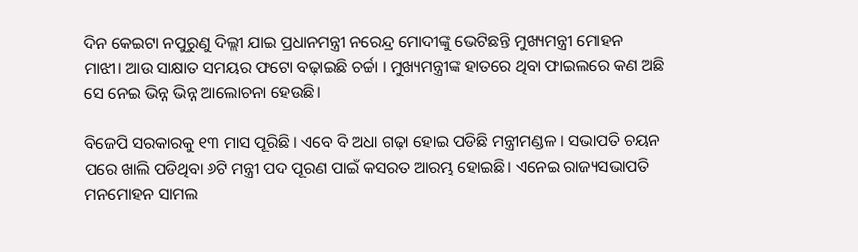ଦିନ କେଇଟା ନପୁରୁଣୁ ଦିଲ୍ଲୀ ଯାଇ ପ୍ରଧାନମନ୍ତ୍ରୀ ନରେନ୍ଦ୍ର ମୋଦୀଙ୍କୁ ଭେଟିଛନ୍ତି ମୁଖ୍ୟମନ୍ତ୍ରୀ ମୋହନ ମାଝୀ। ଆଉ ସାକ୍ଷାତ ସମୟର ଫଟୋ ବଢ଼ାଇଛି ଚର୍ଚ୍ଚା । ମୁଖ୍ୟମନ୍ତ୍ରୀଙ୍କ ହାତରେ ଥିବା ଫାଇଲରେ କଣ ଅଛି ସେ ନେଇ ଭିନ୍ନ ଭିନ୍ନ ଆଲୋଚନା ହେଉଛି।

ବିଜେପି ସରକାରକୁ ୧୩ ମାସ ପୂରିଛି । ଏବେ ବି ଅଧା ଗଢ଼ା ହୋଇ ପଡିଛି ମନ୍ତ୍ରୀମଣ୍ଡଳ । ସଭାପତି ଚୟନ ପରେ ଖାଲି ପଡିଥିବା ୬ଟି ମନ୍ତ୍ରୀ ପଦ ପୂରଣ ପାଇଁ କସରତ ଆରମ୍ଭ ହୋଇଛି। ଏନେଇ ରାଜ୍ୟସଭାପତି ମନମୋହନ ସାମଲ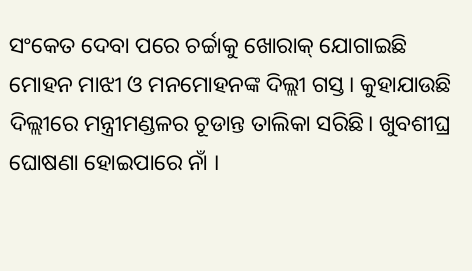ସଂକେତ ଦେବା ପରେ ଚର୍ଚ୍ଚାକୁ ଖୋରାକ୍ ଯୋଗାଇଛି ମୋହନ ମାଝୀ ଓ ମନମୋହନଙ୍କ ଦିଲ୍ଲୀ ଗସ୍ତ। କୁହାଯାଉଛି ଦିଲ୍ଲୀରେ ମନ୍ତ୍ରୀମଣ୍ଡଳର ଚୂଡାନ୍ତ ତାଲିକା ସରିଛି। ଖୁବଶୀଘ୍ର ଘୋଷଣା ହୋଇପାରେ ନାଁ ।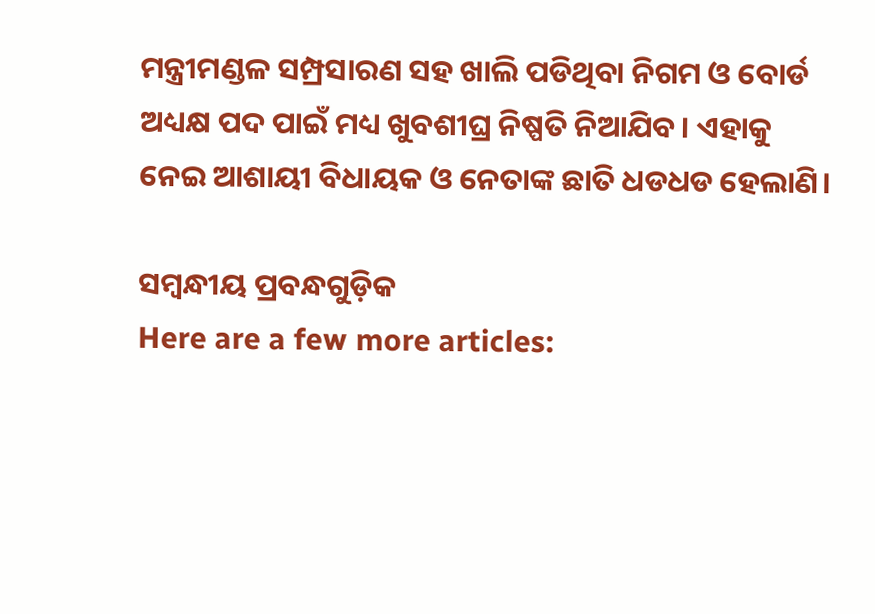ମନ୍ତ୍ରୀମଣ୍ଡଳ ସମ୍ପ୍ରସାରଣ ସହ ଖାଲି ପଡିଥିବା ନିଗମ ଓ ବୋର୍ଡ ଅଧ୍ୟକ୍ଷ ପଦ ପାଇଁ ମଧ୍ୟ ଖୁବଶୀଘ୍ର ନିଷ୍ପତି ନିଆଯିବ। ଏହାକୁ ନେଇ ଆଶାୟୀ ବିଧାୟକ ଓ ନେତାଙ୍କ ଛାତି ଧଡଧଡ ହେଲାଣି।

ସମ୍ବନ୍ଧୀୟ ପ୍ରବନ୍ଧଗୁଡ଼ିକ
Here are a few more articles: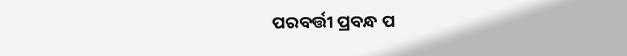ପରବର୍ତ୍ତୀ ପ୍ରବନ୍ଧ ପ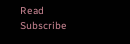Read
Subscribe